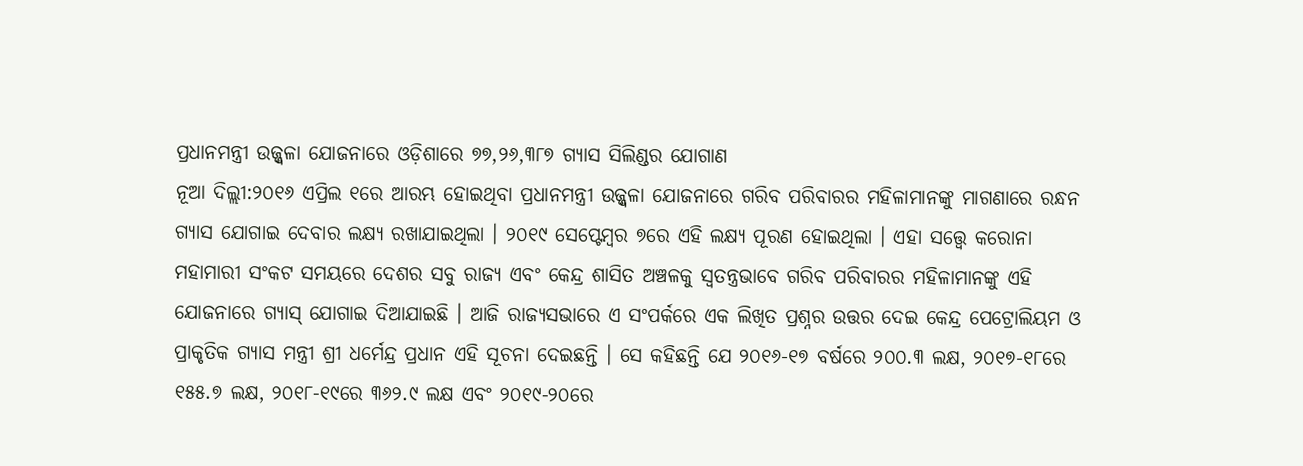ପ୍ରଧାନମନ୍ତ୍ରୀ ଉଜ୍ଜ୍ୱଳା ଯୋଜନାରେ ଓଡ଼ିଶାରେ ୭୭,୨୬,୩୮୭ ଗ୍ୟାସ ସିଲିଣ୍ଡର ଯୋଗାଣ
ନୂଆ ଦିଲ୍ଲୀ:୨୦୧୬ ଏପ୍ରିଲ ୧ରେ ଆରମ୍ଭ ହୋଇଥିବା ପ୍ରଧାନମନ୍ତ୍ରୀ ଉଜ୍ଜ୍ୱଳା ଯୋଜନାରେ ଗରିବ ପରିବାରର ମହିଳାମାନଙ୍କୁ ମାଗଣାରେ ରନ୍ଧନ ଗ୍ୟାସ ଯୋଗାଇ ଦେବାର ଲକ୍ଷ୍ୟ ରଖାଯାଇଥିଲା । ୨୦୧୯ ସେପ୍ଟେମ୍ବର ୭ରେ ଏହି ଲକ୍ଷ୍ୟ ପୂରଣ ହୋଇଥିଲା । ଏହା ସତ୍ତ୍ୱେ କରୋନା ମହାମାରୀ ସଂକଟ ସମୟରେ ଦେଶର ସବୁ ରାଜ୍ୟ ଏବଂ କେନ୍ଦ୍ର ଶାସିତ ଅଞ୍ଚଳକୁ ସ୍ୱତନ୍ତ୍ରଭାବେ ଗରିବ ପରିବାରର ମହିଳାମାନଙ୍କୁ ଏହି ଯୋଜନାରେ ଗ୍ୟାସ୍ ଯୋଗାଇ ଦିଆଯାଇଛି । ଆଜି ରାଜ୍ୟସଭାରେ ଏ ସଂପର୍କରେ ଏକ ଲିଖିତ ପ୍ରଶ୍ନର ଉତ୍ତର ଦେଇ କେନ୍ଦ୍ର ପେଟ୍ରୋଲିୟମ ଓ ପ୍ରାକୃତିକ ଗ୍ୟାସ ମନ୍ତ୍ରୀ ଶ୍ରୀ ଧର୍ମେନ୍ଦ୍ର ପ୍ରଧାନ ଏହି ସୂଚନା ଦେଇଛନ୍ତି । ସେ କହିଛନ୍ତି ଯେ ୨୦୧୬-୧୭ ବର୍ଷରେ ୨୦୦.୩ ଲକ୍ଷ, ୨୦୧୭-୧୮ରେ ୧୫୫.୭ ଲକ୍ଷ, ୨୦୧୮-୧୯ରେ ୩୬୨.୯ ଲକ୍ଷ ଏବଂ ୨୦୧୯-୨୦ରେ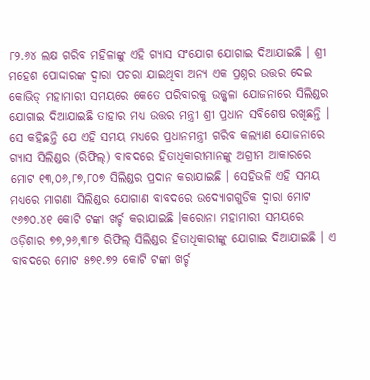୮୨.୬୪ ଲକ୍ଷ ଗରିବ ମହିଳାଙ୍କୁ ଏହି ଗ୍ୟାସ ସଂଯୋଗ ଯୋଗାଇ ଦିଆଯାଇଛି । ଶ୍ରୀ ମହେଶ ପୋଦ୍ଦାରଙ୍କ ଦ୍ୱାରା ପଚରା ଯାଇଥିବା ଅନ୍ୟ ଏକ ପ୍ରଶ୍ନର ଉତ୍ତର ଦେଇ କୋଭିଡ୍ ମହାମାରୀ ସମୟରେ କେତେ ପରିବାରକୁ ଉଜ୍ଜ୍ୱଳା ଯୋଜନାରେ ସିଲିଣ୍ଡର ଯୋଗାଇ ଦିଆଯାଇଛି ତାହାର ମଧ୍ୟ ଉତ୍ତର ମନ୍ତ୍ରୀ ଶ୍ରୀ ପ୍ରଧାନ ସବିଶେଷ ରଖିଛନ୍ତି । ସେ କହିଛନ୍ତି ଯେ ଏହି ସମୟ ମଧ୍ୟରେ ପ୍ରଧାନମନ୍ତ୍ରୀ ଗରିବ କଲ୍ୟାଣ ଯୋଜନାରେ ଗ୍ୟାସ ସିଲିଣ୍ଡର (ରିଫିଲ୍) ବାବଦରେ ହିତାଧିକାରୀମାନଙ୍କୁ ଅଗ୍ରୀମ ଆକାରରେ ମୋଟ ୧୩,୦୬,୮୭,୮୦୭ ସିଲିଣ୍ଡର ପ୍ରଦାନ କରାଯାଇଛି । ସେହିଭଳି ଏହି ସମୟ ମଧ୍ୟରେ ମାଗଣା ସିଲିଣ୍ଡର ଯୋଗାଣ ବାବଦରେ ଉଦ୍ୟୋଗଗୁଡିକ ଦ୍ୱାରା ମୋଟ ୯୬୭୦.୪୧ କୋଟି ଟଙ୍କା ଖର୍ଚ୍ଚ କରାଯାଇଛି ।କରୋନା ମହାମାରୀ ସମୟରେ ଓଡ଼ିଶାର ୭୭,୨୬,୩୮୭ ରିଫିଲ୍ ସିଲିଣ୍ଡର ହିତାଧିକାରୀଙ୍କୁ ଯୋଗାଇ ଦିଆଯାଇଛି । ଏ ବାବଦରେ ମୋଟ ୫୭୧.୭୨ କୋଟି ଟଙ୍କା ଖର୍ଚ୍ଚ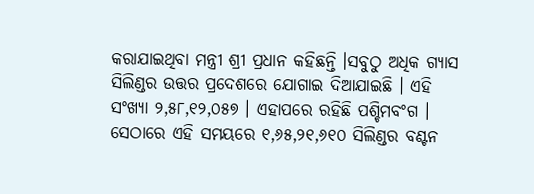କରାଯାଇଥିବା ମନ୍ତ୍ରୀ ଶ୍ରୀ ପ୍ରଧାନ କହିଛନ୍ତି ।ସବୁଠୁ ଅଧିକ ଗ୍ୟାସ ସିଲିଣ୍ଡର ଉତ୍ତର ପ୍ରଦେଶରେ ଯୋଗାଇ ଦିଆଯାଇଛି । ଏହି ସଂଖ୍ୟା ୨,୫୮,୧୨,୦୫୭ । ଏହାପରେ ରହିଛି ପଶ୍ଚିମବଂଗ । ସେଠାରେ ଏହି ସମୟରେ ୧,୬୫,୨୧,୬୧୦ ସିଲିଣ୍ଡର ବଣ୍ଟନ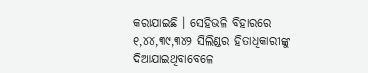କରାଯାଇଛି । ସେହିଭଳି ବିହାରରେ ୧,୪୪,୩୯,୩୪୨ ସିଲିଣ୍ଡର ହିତାଧିକାରୀଙ୍କୁ ଦିଆଯାଇଥିବାବେଳେ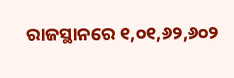ରାଜସ୍ଥାନରେ ୧,୦୧,୬୨,୬୦୨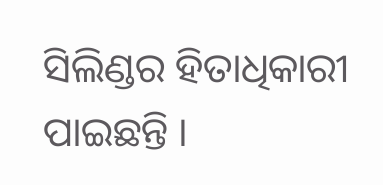ସିଲିଣ୍ଡର ହିତାଧିକାରୀ ପାଇଛନ୍ତି ।